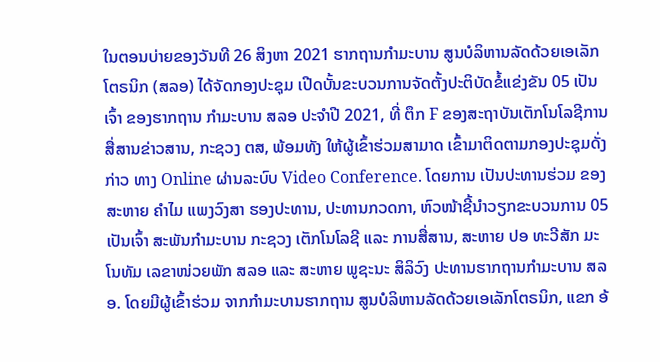ໃນຕອນບ່າຍຂອງວັນທີ 26 ສິງຫາ 2021 ຮາກຖານກຳມະບານ ສູນບໍລິຫານລັດດ້ວຍເອເລັກໂຕຣນິກ (ສລອ) ໄດ້ຈັດກອງປະຊຸມ ເປີດບັ້ນຂະບວນການຈັດຕັ້ງປະຕິບັດຂໍ້ແຂ່ງຂັນ 05 ເປັນເຈົ້າ ຂອງຮາກຖານ ກຳມະບານ ສລອ ປະຈຳປີ 2021, ທີ່ ຕຶກ F ຂອງສະຖາບັນເຕັກໂນໂລຊີການສື່ສານຂ່າວສານ, ກະຊວງ ຕສ, ພ້ອມທັງ ໃຫ້ຜູ້ເຂົ້າຮ່ວມສາມາດ ເຂົ້າມາຕິດຕາມກອງປະຊຸມດັ່ງກ່າວ ທາງ Online ຜ່ານລະບົບ Video Conference. ໂດຍການ ເປັນປະທານຮ່ວມ ຂອງ ສະຫາຍ ຄໍາໄມ ແພງວົງສາ ຮອງປະທານ, ປະທານກວດກາ, ຫົວໜ້າຊີ້ນໍາວຽກຂະບວນການ 05 ເປັນເຈົ້າ ສະພັນກໍາມະບານ ກະຊວງ ເຕັກໂນໂລຊີ ແລະ ການສື່ສານ, ສະຫາຍ ປອ ທະວີສັກ ມະໂນທັມ ເລຂາໜ່ວຍພັກ ສລອ ແລະ ສະຫາຍ ພູຊະນະ ສິລິວົງ ປະທານຮາກຖານກຳມະບານ ສລອ. ໂດຍມີຜູ້ເຂົ້າຮ່ວມ ຈາກກຳມະບານຮາກຖານ ສູນບໍລິຫານລັດດ້ວຍເອເລັກໂຕຣນິກ, ແຂກ ອ້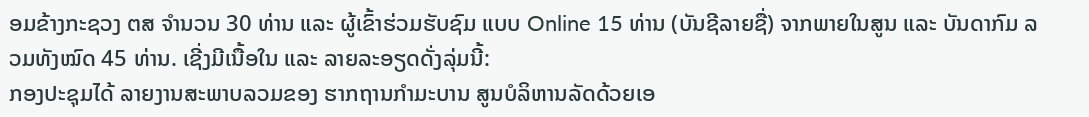ອມຂ້າງກະຊວງ ຕສ ຈຳນວນ 30 ທ່ານ ແລະ ຜູ້ເຂົ້າຮ່ວມຮັບຊົມ ແບບ Online 15 ທ່ານ (ບັນຊີລາຍຊື່) ຈາກພາຍໃນສູນ ແລະ ບັນດາກົມ ລວມທັງໝົດ 45 ທ່ານ. ເຊີ່ງມີເນື້ອໃນ ແລະ ລາຍລະອຽດດັ່ງລຸ່ມນີ້:
ກອງປະຊຸມໄດ້ ລາຍງານສະພາບລວມຂອງ ຮາກຖານກຳມະບານ ສູນບໍລິຫານລັດດ້ວຍເອ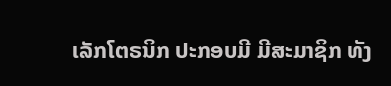ເລັກໂຕຣນິກ ປະກອບມີ ມີສະມາຊິກ ທັງ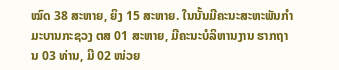ໝົດ 38 ສະຫາຍ, ຍິງ 15 ສະຫາຍ. ໃນນັ້ນມີຄະນະສະຫະພັນກໍາມະບານກະຊວງ ຕສ 01 ສະຫາຍ, ມີຄະນະບໍລິຫານງານ ຮາກຖານ 03 ທ່ານ, ມີ 02 ໜ່ວຍ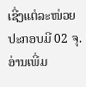ເຊີ່ງແຕ່ລະໜ່ວຍປະກອບມີ 02 ຈຸ.
ອ່ານເພີ່ມ